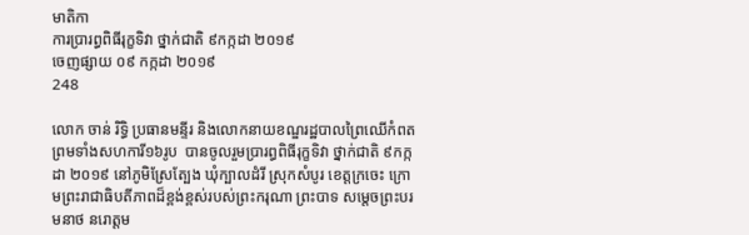មាតិកា
ការប្រារព្ធពិធីរុក្ខទិវា ថ្នាក់ជាតិ ៩កក្កដា ២០១៩
ចេញផ្សាយ ០៩ កក្កដា ២០១៩
248

លោក ចាន់ រិទ្ធិ ប្រធានមន្ទីរ និងលោកនាយខណ្ឌរដ្ឋបាលព្រៃឈើកំពត ព្រមទាំងសហការី១៦រូប  បានចូលរួមប្រារព្ធពិធីរុក្ខទិវា ថ្នាក់ជាតិ ៩កក្កដា ២០១៩ នៅភូមិស្រែត្បែង ឃុំក្បាលដំរី ស្រុកសំបូរ ខេត្តក្រចេះ ក្រោមព្រះរាជាធិបតីភាពដ៏ខ្ពង់ខ្ពស់របស់ព្រះករុណា ព្រះបាទ សម្តេចព្រះបរមនាថ នរោត្តម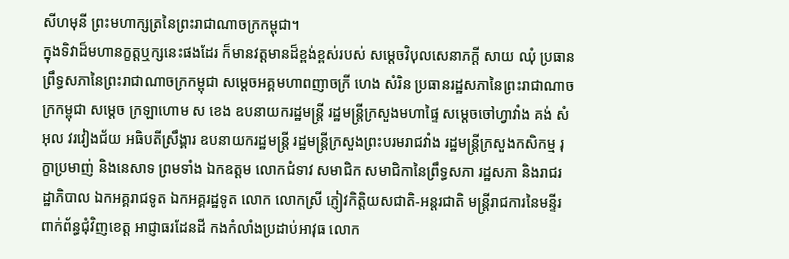សីហមុនី ព្រះមហាក្សត្រនៃព្រះរាជាណាចក្រកម្ពុជា។
ក្នុងទិវាដ៏មហានក្ខត្តឬក្សនេះផងដែរ ក៏មានវត្តមានដ៏ខ្ពង់ខ្ពស់របស់ សម្តេចវិបុលសេនាភក្តី សាយ ឈុំ ប្រធានព្រឹទ្ធសភានៃព្រះរាជាណាចក្រកម្ពុជា សម្តេចអគ្គមហាពញាចក្រី ហេង សំរិន ប្រធានរដ្ឋសភានៃព្រះរាជាណាចក្រកម្ពុជា សម្តេច ក្រឡាហោម ស ខេង ឧបនាយករដ្ឋមន្ត្រី រដ្ឋមន្ត្រីក្រសួងមហាផ្ទៃ សម្តេចចៅហ្វាវាំង គង់ សំអុល វរវៀងជ័យ អធិបតីស្រឹង្គារ ឧបនាយករដ្ឋមន្ត្រី រដ្ឋមន្ត្រីក្រសួងព្រះបរមរាជវាំង រដ្ឋមន្រ្តីក្រសួងកសិកម្ម រុក្ខាប្រមាញ់ និងនេសាទ ព្រមទាំង ឯកឧត្តម លោកជំទាវ សមាជិក សមាជិកានៃព្រឹទ្ធសភា រដ្ឋសភា និងរាជរដ្ឋាភិបាល ឯកអគ្គរាជទូត ឯកអគ្គរដ្ឋទូត លោក លោកស្រី ភ្ញៀវកិត្តិយសជាតិ-អន្តរជាតិ មន្រ្តីរាជការនៃមន្ទីរពាក់ព័ន្ធជុំវិញខេត្ត អាជ្ញាធរដែនដី កងកំលាំងប្រដាប់អាវុធ លោក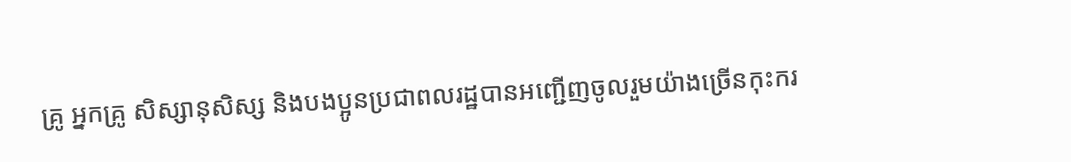គ្រូ អ្នកគ្រូ សិស្សានុសិស្ស និងបងប្អូនប្រជាពលរដ្ឋបានអញ្ជើញចូលរួមយ៉ាងច្រើនកុះករ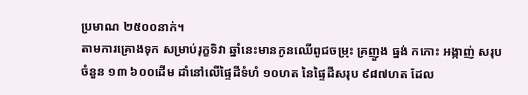ប្រមាណ ២៥០០នាក់។
តាមការគ្រោងទុក សម្រាប់រុក្ខទិវា ឆ្នាំនេះមានកូនឈើពូជចម្រុះ គ្រញួង ធ្នង់ កកោះ អង្កាញ់ សរុបចំនួន ១៣ ៦០០ដើម ដាំនៅលើផ្ទៃដីទំហំ ១០ហត នៃផ្ទៃដីសរុប ៩៨៧ហត ដែល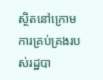ស្ថិតនៅក្រោមការគ្រប់គ្រងរបស់រដ្ឋបា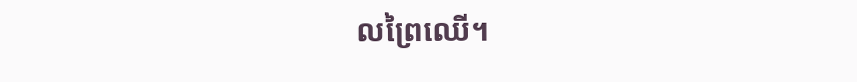លព្រៃឈើ។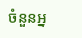ចំនួនអ្ន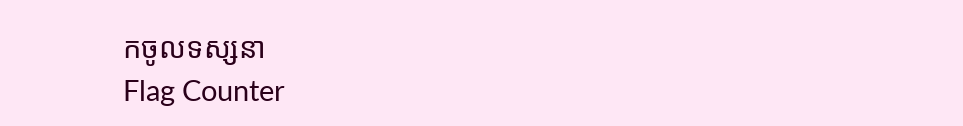កចូលទស្សនា
Flag Counter